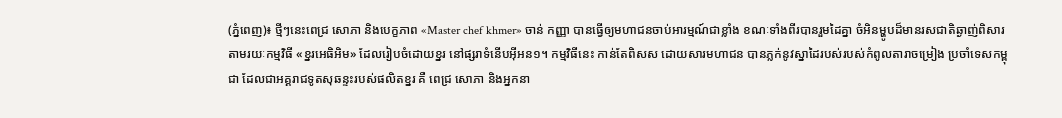(ភ្នំពេញ)៖ ថ្មីៗនេះពេជ្រ សោភា និងបេក្ខភាព «Master chef khmer» ចាន់ កញ្ញា បានធ្វើឲ្យមហាជនចាប់អារម្មណ៍ជាខ្លាំង ខណៈទាំងពីរបានរួមដៃគ្នា ចំអិនម្ហូបដ៏មានរសជាតិឆ្ងាញ់ពិសារ តាមរយៈកម្មវិធី «ខ្នរអេធិអិម» ដែលរៀបចំដោយខ្នរ នៅផ្សរាទំនើបអ៊ីអន១។ កម្មវិធីនេះ កាន់តែពិសស ដោយសារមហាជន បានភ្លក់នូវស្នាដៃរបស់របស់កំពូលតារាចម្រៀង ប្រចាំទេសកម្ពុជា ដែលជាអគ្គរាជទូតសុឆន្ទះរបស់ផលិតខ្នរ គឺ ពេជ្រ សោភា និងអ្នកនា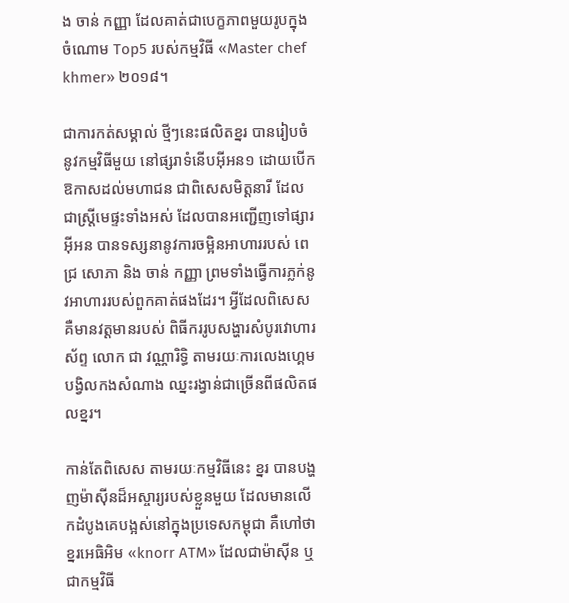ង ចាន់ កញ្ញា ដែលគាត់ជាបេក្ខភាពមួយរូបក្នុងចំណោម Top5 របស់កម្មវិធី «Master chef khmer» ២០១៨។

ជាការកត់សម្គាល់ ថ្មីៗនេះផលិតខ្នរ បានរៀបចំនូវកម្មវិធីមួយ នៅផ្សរាទំនើបអ៊ីអន១ ដោយបើកឱកាសដល់មហាជន ជាពិសេសមិត្តនារី ដែលជាស្ត្រីមេផ្ទះទាំងអស់ ដែលបានអញ្ជើញទៅផ្សារអ៊ីអន បានទស្សនានូវការចម្អិនអាហាររបស់ ពេជ្រ សោភា និង ចាន់ កញ្ញា ព្រមទាំងធ្វើការភ្លក់នូវអាហាររបស់ពួកគាត់ផងដែរ។ អ្វីដែលពិសេស គឺមានវត្តមានរបស់ ពិធីកររូបសង្ហារសំបូរវោហារស័ព្ទ លោក ជា វណ្ណារិទ្ធិ តាមរយៈការលេងហ្គេម បង្វិលកងសំណាង ឈ្នះរង្វាន់ជាច្រើនពីផលិតផលខ្នរ។

កាន់តែពិសេស តាមរយៈកម្មវិធីនេះ ខ្នរ បានបង្ហញម៉ាស៊ីនដ៏អស្ចារ្យរបស់ខ្លួនមួយ ដែលមានលើកដំបូងគេបង្អស់នៅក្នុងប្រទេសកម្ពុជា គឺហៅថា ខ្នរអេធិអិម «knorr ATM» ដែលជាម៉ាស៊ីន ឬជាកម្មវិធី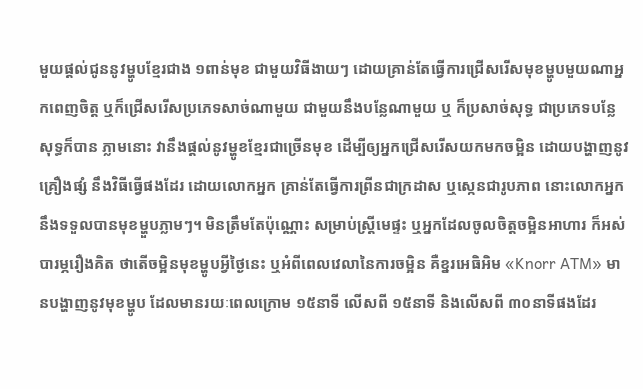មួយផ្តល់ជូននូវម្ហូបខ្មែរជាង ១ពាន់មុខ ជាមួយវិធីងាយៗ ដោយគ្រាន់តែធ្វើការជ្រើសរើសមុខម្ហូបមួយណាអ្នកពេញចិត្ត ឬក៏ជ្រើសរើសប្រភេទសាច់ណាមួយ ជាមួយនឹងបន្លែណាមួយ ឬ ក៏ប្រសាច់សុទ្ធ ជាប្រភេទបន្លែសុទ្ធក៏បាន ភ្លាមនោះ វានឹងផ្តល់នូវម្ហូខខ្មែរជាច្រើនមុខ ដើម្បីឲ្យអ្នកជ្រើសរើសយកមកចម្អិន ដោយបង្ហាញនូវគ្រឿងផ្សំ នឹងវិធីធ្វើផងដែរ ដោយលោកអ្នក គ្រាន់តែធ្វើការព្រីនជាក្រដាស ឬស្កេនជារូបភាព នោះលោកអ្នកនឹងទទួលបានមុខម្ហួបភ្លាមៗ។ មិនត្រឹមតែប៉ុណ្ណោះ សម្រាប់ស្រ្តីមេផ្ទះ ឬអ្នកដែលចូលចិត្តចម្អិនអាហារ ក៏អស់បារម្ភរឿងគិត ថាតើចម្អិនមុខម្ហូបអ្វីថ្ងៃនេះ ឬអំពីពេលវេលានៃការចម្អិន គឺខ្នរអេធិអិម «Knorr ATM» មានបង្ហាញនូវមុខម្ហូប ដែលមានរយៈពេលក្រោម ១៥នាទី លើសពី ១៥នាទី និងលើសពី ៣០នាទីផងដែរ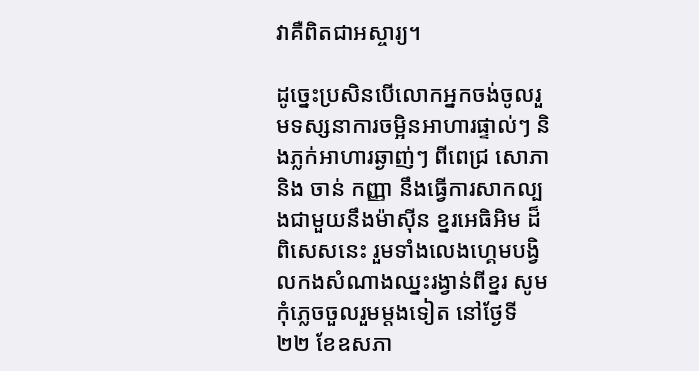វាគឺពិតជាអស្ចារ្យ។

ដូច្នេះប្រសិនបើលោកអ្នកចង់ចូលរួមទស្សនាការចម្អិនអាហារផ្ទាល់ៗ និងភ្លក់អាហារឆ្ងាញ់ៗ ពីពេជ្រ សោភា និង ចាន់ កញ្ញា នឹងធ្វើការសាកល្បងជាមួយនឹងម៉ាស៊ីន ខ្នរអេធិអិម ដ៏ពិសេសនេះ រួមទាំងលេងហ្គេមបង្វិលកងសំណាងឈ្នះរង្វាន់ពីខ្នរ សូមកុំភ្លេចចួលរួមម្តងទៀត នៅថ្ងែទី ២២ ខែឧសភា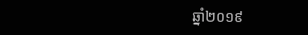ឆ្នាំ២០១៩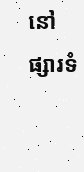នៅផ្សារទំ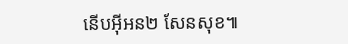នើបអ៊ីអន២ សែនសុខ៕